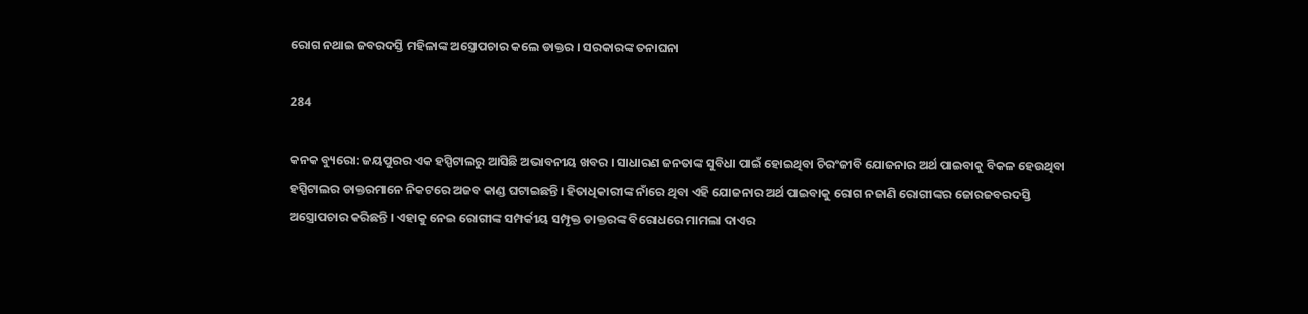ରୋଗ ନଥାଇ ଜବରଦସ୍ତି ମହିଳାଙ୍କ ଅସ୍ତ୍ରୋପଚାର କଲେ ଡାକ୍ତର । ସରକାରଙ୍କ ତନାଘନା

284

କନକ ବ୍ୟୁରୋ: ଜୟପୁରର ଏକ ହସ୍ପିଟାଲରୁ ଆସିଛି ଅଭାବନୀୟ ଖବର । ସାଧାରଣ ଜନତାଙ୍କ ସୁବିଧା ପାଇଁ ହୋଇଥିବା ଚିରଂଜୀବି ଯୋଜନାର ଅର୍ଥ ପାଇବାକୁ ବିକଳ ହେଉଥିବା ହସ୍ପିଟାଲର ଡାକ୍ତରମାନେ ନିକଟରେ ଅଜବ କାଣ୍ଡ ଘଟାଇଛନ୍ତି । ହିତାଧିକାରୀଙ୍କ ନାଁରେ ଥିବା ଏହି ଯୋଜନାର ଅର୍ଥ ପାଇବାକୁ ରୋଗ ନଜାଣି ରୋଗୀଙ୍କର ଜୋରଜବରଦସ୍ତି ଅସ୍ତ୍ରୋପଚାର କରିଛନ୍ତି । ଏହାକୁ ନେଇ ରୋଗୀଙ୍କ ସମ୍ପର୍କୀୟ ସମ୍ପୃକ୍ତ ଡାକ୍ତରଙ୍କ ବିରୋଧରେ ମାମଲା ଦାଏର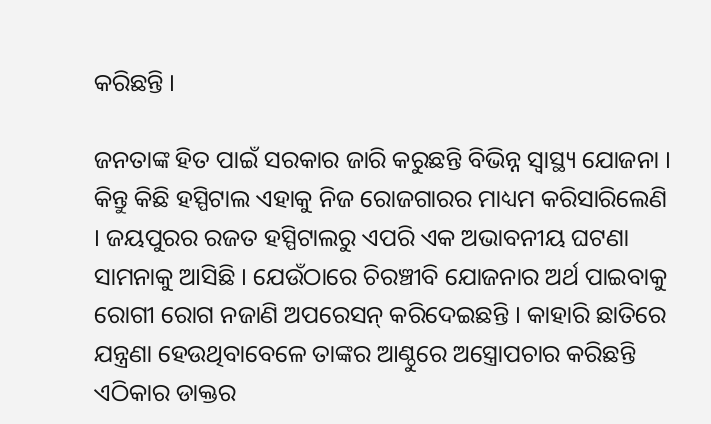କରିଛନ୍ତି ।

ଜନତାଙ୍କ ହିତ ପାଇଁ ସରକାର ଜାରି କରୁଛନ୍ତି ବିଭିନ୍ନ ସ୍ୱାସ୍ଥ୍ୟ ଯୋଜନା । କିନ୍ତୁ କିଛି ହସ୍ପିଟାଲ ଏହାକୁ ନିଜ ରୋଜଗାରର ମାଧ୍ୟମ କରିସାରିଲେଣି । ଜୟପୁରର ରଜତ ହସ୍ପିଟାଲରୁ ଏପରି ଏକ ଅଭାବନୀୟ ଘଟଣା ସାମନାକୁ ଆସିଛି । ଯେଉଁଠାରେ ଚିରଞ୍ଚୀବି ଯୋଜନାର ଅର୍ଥ ପାଇବାକୁ ରୋଗୀ ରୋଗ ନଜାଣି ଅପରେସନ୍ କରିଦେଇଛନ୍ତି । କାହାରି ଛାତିରେ ଯନ୍ତ୍ରଣା ହେଉଥିବାବେଳେ ତାଙ୍କର ଆଣ୍ଠୁରେ ଅସ୍ତ୍ରୋପଚାର କରିଛନ୍ତି ଏଠିକାର ଡାକ୍ତର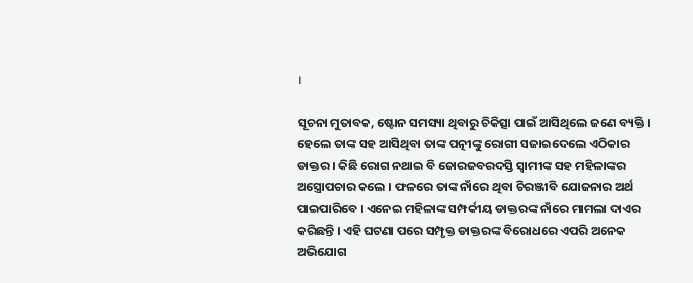।

ସୂଚନା ମୁତାବକ, ଷ୍ଟୋନ ସମସ୍ୟା ଥିବାରୁ ଚିକିତ୍ସା ପାଇଁ ଆସିଥିଲେ ଜଣେ ବ୍ୟକ୍ତି । ହେଲେ ତାଙ୍କ ସହ ଆସିଥିବା ତାଙ୍କ ପତ୍ନୀଙ୍କୁ ରୋଗୀ ସଜାଇଦେଲେ ଏଠିକାର ଡାକ୍ତର । କିଛି ରୋଗ ନଥାଇ ବି ଜୋରଜବରଦସ୍ତି ସ୍ୱାମୀଙ୍କ ସହ ମହିଳାଙ୍କର ଅସ୍ତ୍ରୋପଚାର କଲେ । ଫଳରେ ତାଙ୍କ ନାଁରେ ଥିବା ଚିରଞ୍ଜୀବି ଯୋଜନାର ଅର୍ଥ ପାଇପାରିବେ । ଏନେଇ ମହିଳାଙ୍କ ସମ୍ପର୍କୀୟ ଡାକ୍ତରଙ୍କ ନାଁରେ ମାମଲା ଦାଏର କରିଛନ୍ତି । ଏହି ଘଟଣା ପରେ ସମ୍ପୃକ୍ତ ଡାକ୍ତରଙ୍କ ବିରୋଧରେ ଏପରି ଅନେକ ଅଭିଯୋଗ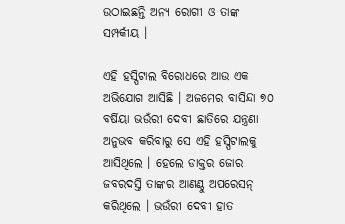ଉଠାଇଛନ୍ତି ଅନ୍ୟ ରୋଗୀ ଓ ତାଙ୍କ ସମ୍ପର୍କୀୟ ।

ଏହି ହସ୍ପିଟାଲ ବିରୋଧରେ ଆଉ ଏକ ଅଭିଯୋଗ ଆସିଛି । ଅଜମେର ବାସିନ୍ଦା ୭୦ ବର୍ଷିୟା ଭଉଁରୀ ଦେବୀ ଛାତିରେ ଯନ୍ତ୍ରଣା ଅନୁଭବ କରିବାରୁ ସେ ଏହି ହସ୍ପିଟାଲକୁ ଆସିଥିଲେ । ହେଲେ ଡାକ୍ତର ଜୋର ଜବରଦସ୍ତି ତାଙ୍କର ଆଣଣ୍ଠୁ ଅପରେସନ୍ କରିଥିଲେ । ଭଉଁରୀ ଦେବୀ ହାତ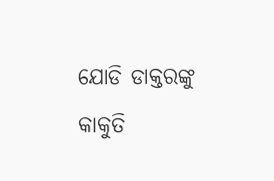ଯୋଡି ଡାକ୍ତରଙ୍କୁ କାକୁତି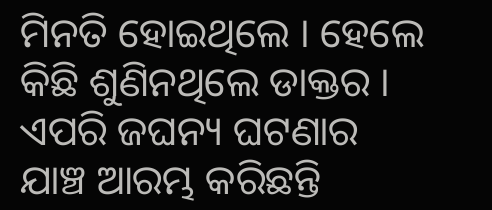ମିନତି ହୋଇଥିଲେ । ହେଲେ କିଛି ଶୁଣିନଥିଲେ ଡାକ୍ତର । ଏପରି ଜଘନ୍ୟ ଘଟଣାର ଯାଞ୍ଚ ଆରମ୍ଭ କରିଛନ୍ତି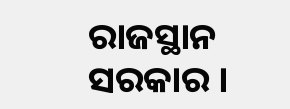ରାଜସ୍ଥାନ ସରକାର ।